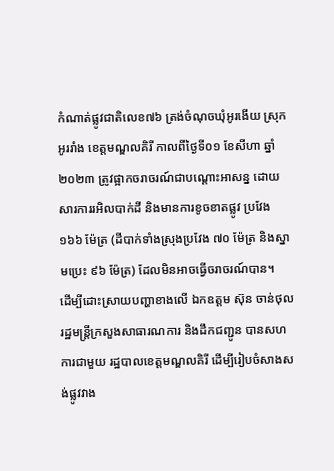កំណាត់ផ្លូវជាតិលេខ៧៦ ត្រង់ចំណុចឃុំអូរងើយ ស្រុកអូររាំង ខេត្តមណ្ឌលគិរី កាលពីថ្ងៃទី០១ ខែសីហា ឆ្នាំ២០២៣ ត្រូវផ្អាកចរាចរណ៍ជាបណ្ដោះអាសន្ន ដោយសារការរអិលបាក់ដី និងមានការខូចខាតផ្លូវ ប្រវែង ១៦៦ ម៉ែត្រ (ដីបាក់ទាំងស្រុងប្រវែង ៧០ ម៉ែត្រ និងស្នាមប្រេះ ៩៦ ម៉ែត្រ) ដែលមិនអាចធ្វើចរាចរណ៍បាន។
ដើម្បីដោះស្រាយបញ្ហាខាងលើ ឯកឧត្តម ស៊ុន ចាន់ថុល រដ្ឋមន្ត្រីក្រសួងសាធារណការ និងដឹកជញ្ជូន បានសហការជាមួយ រដ្ឋបាលខេត្តមណ្ឌលគិរី ដើម្បីរៀបចំសាងសង់ផ្លូវវាង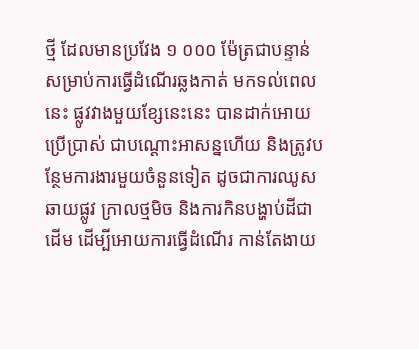ថ្មី ដែលមានប្រវែង ១ ០០០ ម៉ែត្រជាបន្ទាន់ សម្រាប់ការធ្វើដំណើរឆ្លងកាត់ មកទល់ពេលនេះ ផ្លូវវាងមួយខ្សែនេះនេះ បានដាក់អោយប្រើប្រាស់ ជាបណ្ដោះអាសន្នហើយ និងត្រូវបន្ថែមការងារមួយចំនួនទៀត ដូចជាការឈូសឆាយផ្លូវ ក្រាលថ្មមិច និងការកិនបង្ហាប់ដីជាដើម ដើម្បីអោយការធ្វើដំណើរ កាន់តែងាយ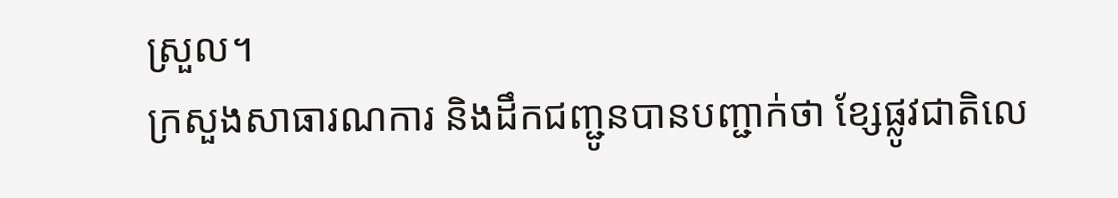ស្រួល។
ក្រសួងសាធារណការ និងដឹកជញ្ជូនបានបញ្ជាក់ថា ខ្សែផ្លូវជាតិលេ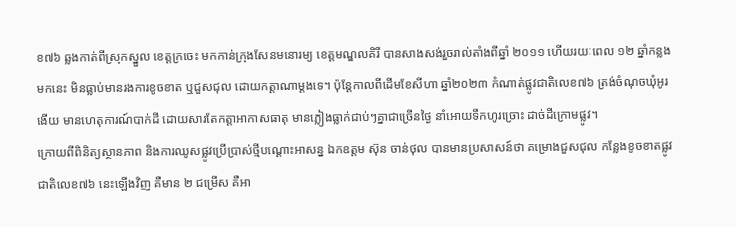ខ៧៦ ឆ្លងកាត់ពីស្រុកស្នួល ខេត្តក្រចេះ មកកាន់ក្រុងសែនមនោរម្យ ខេត្តមណ្ឌលគិរី បានសាងសង់រួចរាល់តាំងពីឆ្នាំ ២០១១ ហើយរយៈពេល ១២ ឆ្នាំកន្លងមកនេះ មិនធ្លាប់មានរងការខូចខាត ឬជួសជុល ដោយកត្តាណាម្ដងទេ។ ប៉ុន្តែកាលពីដើមខែសីហា ឆ្នាំ២០២៣ កំណាត់ផ្លូវជាតិលេខ៧៦ ត្រង់ចំណុចឃុំអូរងើយ មានហេតុការណ៍បាក់ដី ដោយសារតែកត្តាអាកាសធាតុ មានភ្លៀងធ្លាក់ជាប់ៗគ្នាជាច្រើនថ្ងៃ នាំអោយទឹកហូរច្រោះ ដាច់ដីក្រោមផ្លូវ។
ក្រោយពីពិនិត្យស្ថានភាព និងការឈូសផ្លូវប្រើប្រាស់ថ្មីបណ្ដោះអាសន្ន ឯកឧត្តម ស៊ុន ចាន់ថុល បានមានប្រសាសន៍ថា គម្រោងជួសជុល កន្លែងខូចខាតផ្លូវជាតិលេខ៧៦ នេះឡើងវិញ គឺមាន ២ ជម្រើស គឺអា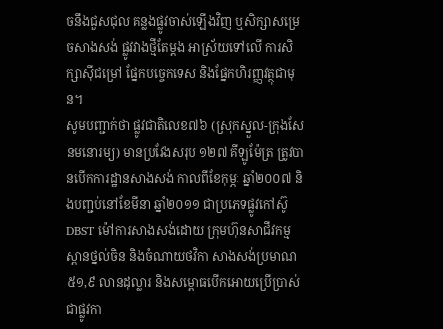ចនឹងជួសជុល គន្លងផ្លូវចាស់ឡើងវិញ ឬសិក្សាសម្រេចសាងសង់ ផ្លូវវាងថ្មីតែម្ដង អាស្រ័យទៅលើ ការសិក្សាស៊ីជម្រៅ ផ្នែកបច្ចេកទេស និងផ្នែកហិរញ្ញវត្ថុជាមុន។
សូមបញ្ជាក់ថា ផ្លូវជាតិលេខ៧៦ (ស្រុកស្នួល-ក្រុងសែនមនោរម្យ) មានប្រវែងសរុប ១២៧ គីឡូម៉ែត្រ ត្រូវបានបើកការដ្ឋានសាងសង់ កាលពីខែកុម្ភៈ ឆ្នាំ២០០៧ និងបញ្ជប់នៅខែមីនា ឆ្នាំ២០១១ ជាប្រភេទផ្លូវកៅស៊ូ DBST ម៉ៅការសាងសង់ដោយ ក្រុមហ៊ុនសាជីវកម្មស្ពានថ្នល់ចិន និងចំណាយថវិកា សាងសង់ប្រមាណ ៥១,៩ លានដុល្លារ និងសម្ពោធបើកអោយប្រើប្រាស់ ជាផ្លូវកា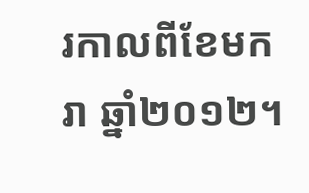រកាលពីខែមករា ឆ្នាំ២០១២។